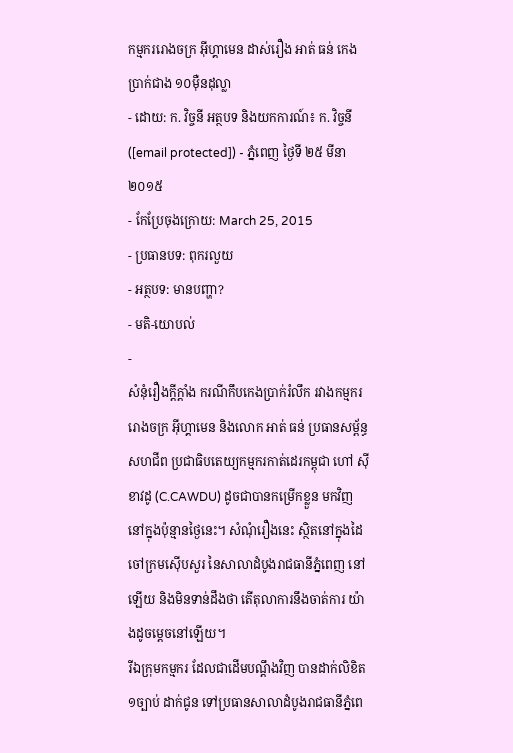កម្មកររោងចក្រ អ៊ីហ្គាមេន ដាស់រឿង អាត់ ធន់ កេងប្រាក់ជាង ១០ម៉ឺនដុល្លា
- ដោយ: ក. វិច្ចនី អត្ថបទ និងយកការណ៍៖ ក. វិច្ចនី ([email protected]) - ភ្នំពេញ ថ្ងៃទី ២៥ មីនា ២០១៥
- កែប្រែចុងក្រោយ: March 25, 2015
- ប្រធានបទ: ពុករលួយ
- អត្ថបទ: មានបញ្ហា?
- មតិ-យោបល់
-
សំនុំរឿងក្ដីក្ដាំង ករណីកឹបកេងប្រាក់រំលឹក រវាងកម្មកររោងចក្រ អ៊ីហ្គាមេន និងលោក អាត់ ធន់ ប្រធានសម្ព័ន្ធសហជីព ប្រជាធិបតេយ្យកម្មករកាត់ដេរកម្ពុជា ហៅ ស៊ីខាវដូ (C.CAWDU) ដូចជាបានកម្រើកខ្លួន មកវិញ នៅក្នុងប៉ុន្មានថ្ងៃនេះ។ សំណុំរឿងនេះ ស្ថិតនៅក្នុងដៃចៅក្រមស៊ើបសួរ នៃសាលាដំបូងរាជធានីភ្នំពេញ នៅឡើយ និងមិនទាន់ដឹងថា តើតុលាការនឹងចាត់ការ យ៉ាងដូចម្ដេចនៅឡើយ។
រីឯក្រុមកម្មករ ដែលជាដើមបណ្ដឹងវិញ បានដាក់លិខិត១ច្បាប់ ដាក់ជូន ទៅប្រធានសាលាដំបូងរាជធានីភ្នំពេ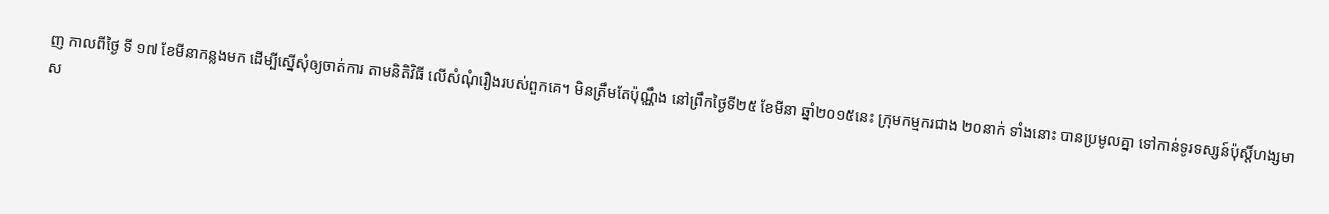ញ កាលពីថ្ងៃ ទី ១៧ ខែមីនាកន្លងមក ដើម្បីស្នើសុំឲ្យចាត់ការ តាមនិតិវិធី លើសំណុំរឿងរបស់ពួកគេ។ មិនត្រឹមតែប៉ុណ្ណឹង នៅព្រឹកថ្ងៃទី២៥ ខែមីនា ឆ្នាំ២០១៥នេះ ក្រុមកម្មករជាង ២០នាក់ ទាំងនោះ បានប្រមូលគ្នា ទៅកាន់ទូរទស្សន៍ប៉ុស្តិ៍ហង្សមាស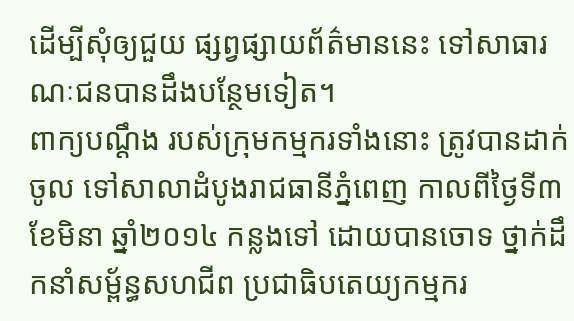ដើម្បីសុំឲ្យជួយ ផ្សព្វផ្សាយព័ត៌មាននេះ ទៅសាធារណៈជនបានដឹងបន្ថែមទៀត។
ពាក្យបណ្ដឹង របស់ក្រុមកម្មករទាំងនោះ ត្រូវបានដាក់ចូល ទៅសាលាដំបូងរាជធានីភ្នំពេញ កាលពីថ្ងៃទី៣ ខែមិនា ឆ្នាំ២០១៤ កន្លងទៅ ដោយបានចោទ ថ្នាក់ដឹកនាំសម្ព័ន្ធសហជីព ប្រជាធិបតេយ្យកម្មករ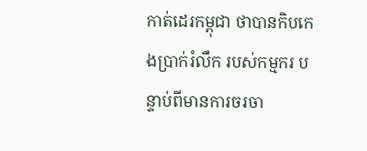កាត់ដេរកម្ពុជា ថាបានកិបកេងប្រាក់រំលឹក របស់កម្មករ បន្ទាប់ពីមានការចរចា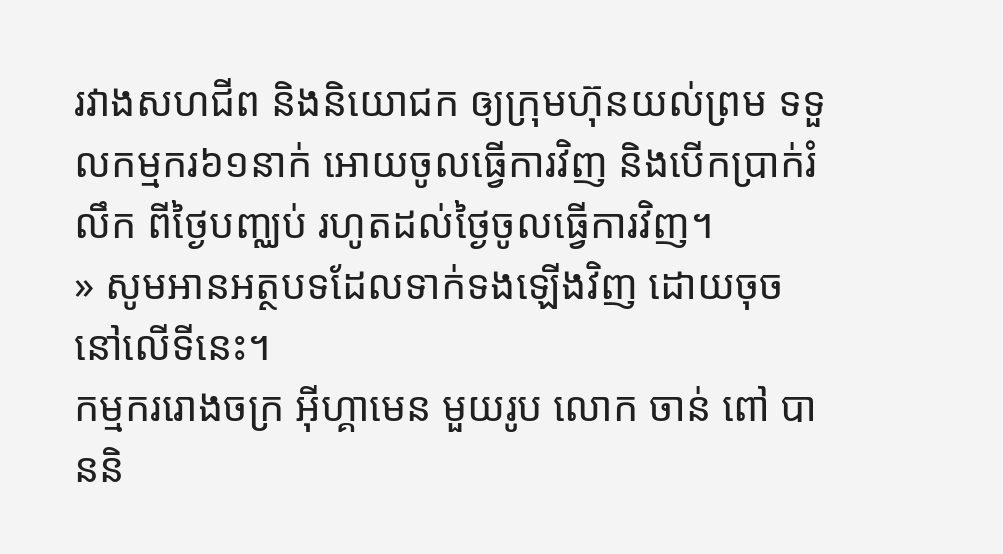រវាងសហជីព និងនិយោជក ឲ្យក្រុមហ៊ុនយល់ព្រម ទទួលកម្មករ៦១នាក់ អោយចូលធ្វើការវិញ និងបើកប្រាក់រំលឹក ពីថ្ងៃបញ្ឈប់ រហូតដល់ថ្ងៃចូលធ្វើការវិញ។
» សូមអានអត្ថបទដែលទាក់ទងឡើងវិញ ដោយចុចនៅលើទីនេះ។
កម្មកររោងចក្រ អ៊ីហ្គាមេន មួយរូប លោក ចាន់ ពៅ បាននិ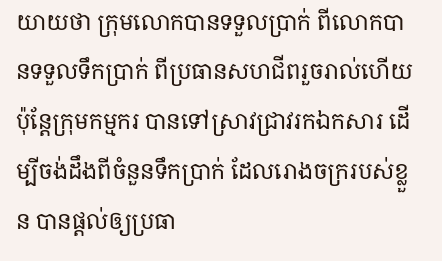យាយថា ក្រុមលោកបានទទួលប្រាក់ ពីលោកបានទទួលទឹកប្រាក់ ពីប្រធានសហជីពរួចរាល់ហើយ ប៉ុន្តែក្រុមកម្មករ បានទៅស្រាវជ្រាវរកឯកសារ ដើម្បីចង់ដឹងពីចំនួនទឹកប្រាក់ ដែលរោងចក្ររបស់ខ្លួន បានផ្តល់ឲ្យប្រធា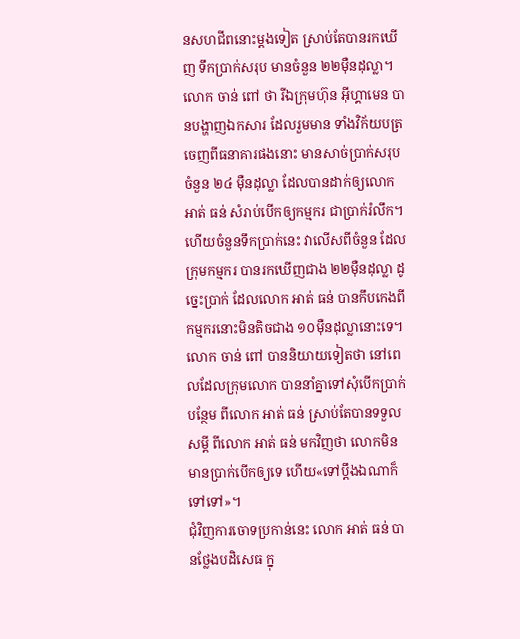នសហជីពនោះម្តងទៀត ស្រាប់តែបានរកឃើញ ទឹកប្រាក់សរុប មានចំនួន ២២ម៉ឺនដុល្លា។ លោក ចាន់ ពៅ ថា រីឯក្រុមហ៊ុន អ៊ីហ្គាមេន បានបង្ហាញឯកសារ ដែលរួមមាន ទាំងវិក័យបត្រ ចេញពីធនាគារផងនោះ មានសាច់ប្រាក់សរុបចំនួន ២៤ ម៉ឺនដុល្លា ដែលបានដាក់ឲ្យលោក អាត់ ធន់ សំរាប់បើកឲ្យកម្មករ ជាប្រាក់រំលឹក។ ហើយចំនួនទឹកប្រាក់នេះ វាលើសពីចំនួន ដែលក្រុមកម្មករ បានរកឃើញជាង ២២ម៉ឺនដុល្លា ដូច្នេះប្រាក់ ដែលលោក អាត់ ធន់ បានកឹបកេងពីកម្មករនោះមិនតិចជាង ១០ម៉ឺនដុល្លានោះទេ។
លោក ចាន់ ពៅ បាននិយាយទៀតថា នៅពេលដែលក្រុមលោក បាននាំគ្នាទៅសុំបើកប្រាក់បន្ថែម ពីលោក អាត់ ធន់ ស្រាប់តែបានទទួលសម្ដី ពីលោក អាត់ ធន់ មកវិញថា លោកមិនមានប្រាក់បើកឲ្យទេ ហើយ«ទៅប្តឹងឯណាក៏ទៅទៅ»។
ជុំវិញការចោទប្រកាន់នេះ លោក អាត់ ធន់ បានថ្លែងបដិសេធ ក្នុ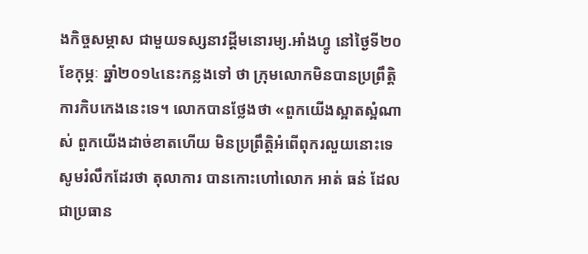ងកិច្ចសម្ភាស ជាមួយទស្សនាវដ្ដីមនោរម្យ.អាំងហ្វូ នៅថ្ងៃទី២០ ខែកុម្ភៈ ឆ្នាំ២០១៤នេះកន្លងទៅ ថា ក្រុមលោកមិនបានប្រព្រឹត្តិ ការកិបកេងនេះទេ។ លោកបានថ្លែងថា «ពួកយើងស្អាតស្អំណាស់ ពួកយើងដាច់ខាតហើយ មិនប្រព្រឹត្តិអំពើពុករលួយនោះទេ
សូមរំលឹកដែរថា តុលាការ បានកោះហៅលោក អាត់ ធន់ ដែលជាប្រធាន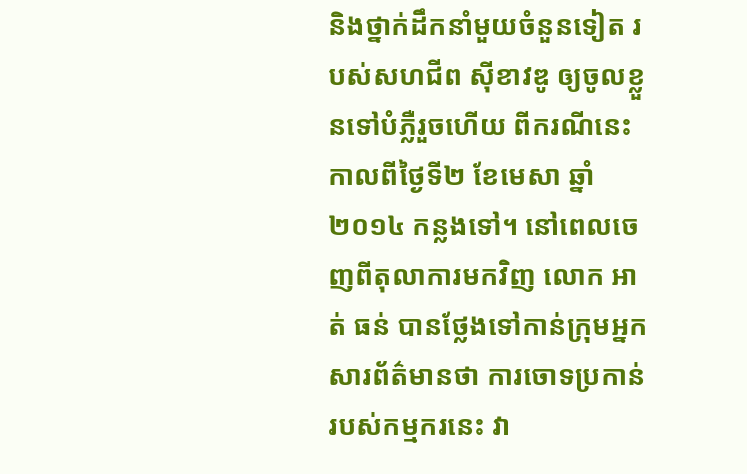និងថ្នាក់ដឹកនាំមួយចំនួនទៀត របស់សហជីព ស៊ីខាវឌូ ឲ្យចូលខ្លួនទៅបំភ្លឺរួចហើយ ពីករណីនេះ កាលពីថ្ងៃទី២ ខែមេសា ឆ្នាំ២០១៤ កន្លងទៅ។ នៅពេលចេញពីតុលាការមកវិញ លោក អាត់ ធន់ បានថ្លែងទៅកាន់ក្រុមអ្នកសារព័ត៌មានថា ការចោទប្រកាន់របស់កម្មករនេះ វា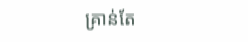គ្រាន់តែ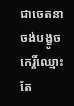ជាចេតនាចង់បង្ខូចកេរ្តិ៍ឈ្មោះតែ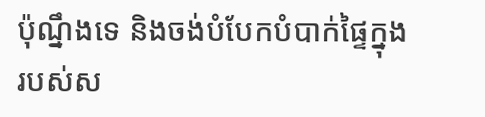ប៉ុណ្នឹងទេ និងចង់បំបែកបំបាក់ផ្ទៃក្នុងរបស់ស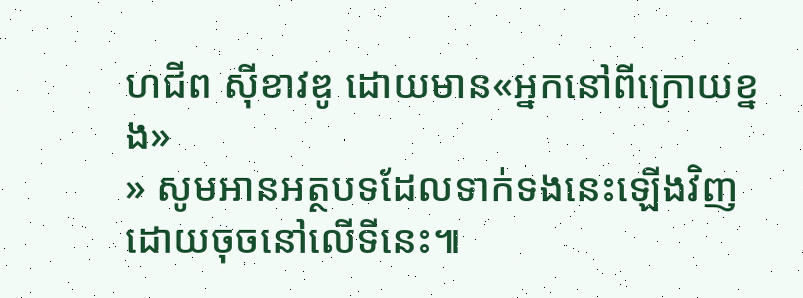ហជីព ស៊ីខាវឌូ ដោយមាន«អ្នកនៅពីក្រោយខ្នង»
» សូមអានអត្ថបទដែលទាក់ទងនេះឡើងវិញ ដោយចុចនៅលើទីនេះ៕